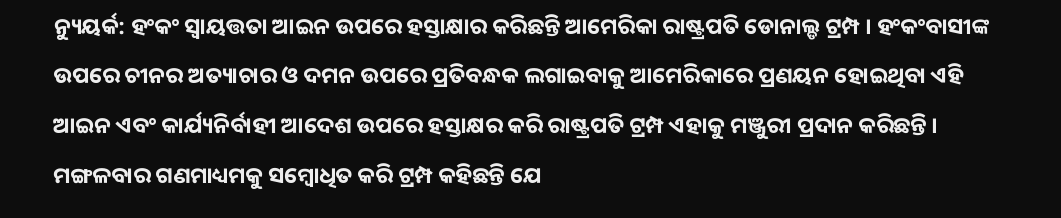ନ୍ୟୁୟର୍କ: ହଂକଂ ସ୍ବାୟତ୍ତତା ଆଇନ ଉପରେ ହସ୍ତାକ୍ଷାର କରିଛନ୍ତି ଆମେରିକା ରାଷ୍ଟ୍ରପତି ଡୋନାଲ୍ଡ ଟ୍ରମ୍ପ । ହଂକଂବାସୀଙ୍କ ଉପରେ ଚୀନର ଅତ୍ୟାଚାର ଓ ଦମନ ଉପରେ ପ୍ରତିବନ୍ଧକ ଲଗାଇବାକୁ ଆମେରିକାରେ ପ୍ରଣୟନ ହୋଇଥିବା ଏହି ଆଇନ ଏବଂ କାର୍ଯ୍ୟନିର୍ବାହୀ ଆଦେଶ ଉପରେ ହସ୍ତାକ୍ଷର କରି ରାଷ୍ଟ୍ରପତି ଟ୍ରମ୍ପ ଏହାକୁ ମଞ୍ଜୁରୀ ପ୍ରଦାନ କରିଛନ୍ତି ।
ମଙ୍ଗଳବାର ଗଣମାଧ୍ୟମକୁ ସମ୍ବୋଧିତ କରି ଟ୍ରମ୍ପ କହିଛନ୍ତି ଯେ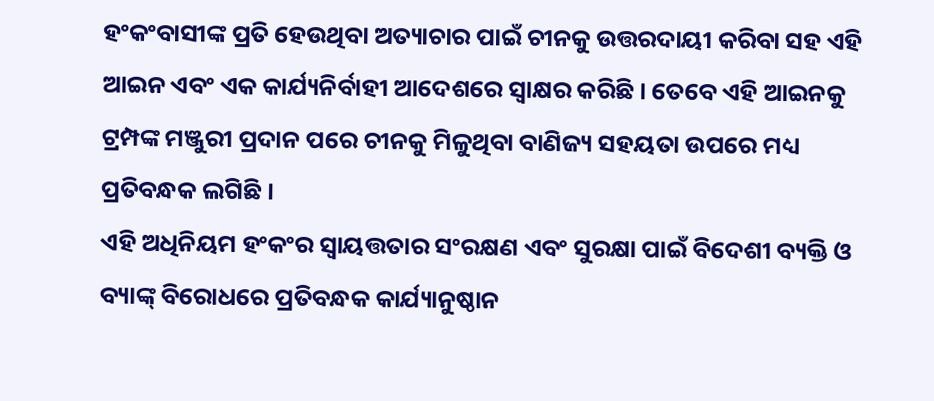ହଂକଂବାସୀଙ୍କ ପ୍ରତି ହେଉଥିବା ଅତ୍ୟାଚାର ପାଇଁ ଚୀନକୁ ଉତ୍ତରଦାୟୀ କରିବା ସହ ଏହି ଆଇନ ଏବଂ ଏକ କାର୍ଯ୍ୟନିର୍ବାହୀ ଆଦେଶରେ ସ୍ବାକ୍ଷର କରିଛି । ତେବେ ଏହି ଆଇନକୁ ଟ୍ରମ୍ପଙ୍କ ମଞ୍ଜୁରୀ ପ୍ରଦାନ ପରେ ଚୀନକୁ ମିଳୁଥିବା ବାଣିଜ୍ୟ ସହୟତା ଉପରେ ମଧ୍ୟ ପ୍ରତିବନ୍ଧକ ଲଗିଛି ।
ଏହି ଅଧିନିୟମ ହଂକଂର ସ୍ବାୟତ୍ତତାର ସଂରକ୍ଷଣ ଏବଂ ସୁରକ୍ଷା ପାଇଁ ବିଦେଶୀ ବ୍ୟକ୍ତି ଓ ବ୍ୟାଙ୍କ୍ ବିରୋଧରେ ପ୍ରତିବନ୍ଧକ କାର୍ଯ୍ୟାନୁଷ୍ଠାନ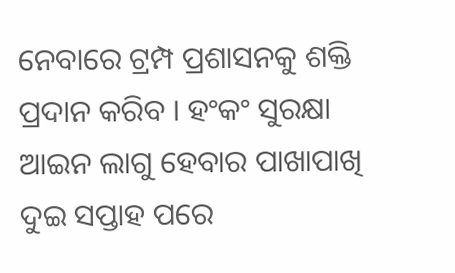ନେବାରେ ଟ୍ରମ୍ପ ପ୍ରଶାସନକୁ ଶକ୍ତି ପ୍ରଦାନ କରିବ । ହଂକଂ ସୁରକ୍ଷା ଆଇନ ଲାଗୁ ହେବାର ପାଖାପାଖି ଦୁଇ ସପ୍ତାହ ପରେ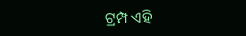ଟ୍ରମ୍ପ ଏହି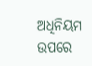ଅଧିନିୟମ ଉପରେ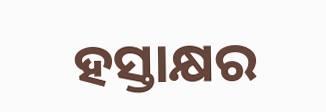ହସ୍ତାକ୍ଷର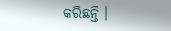କରିଛନ୍ତି ।